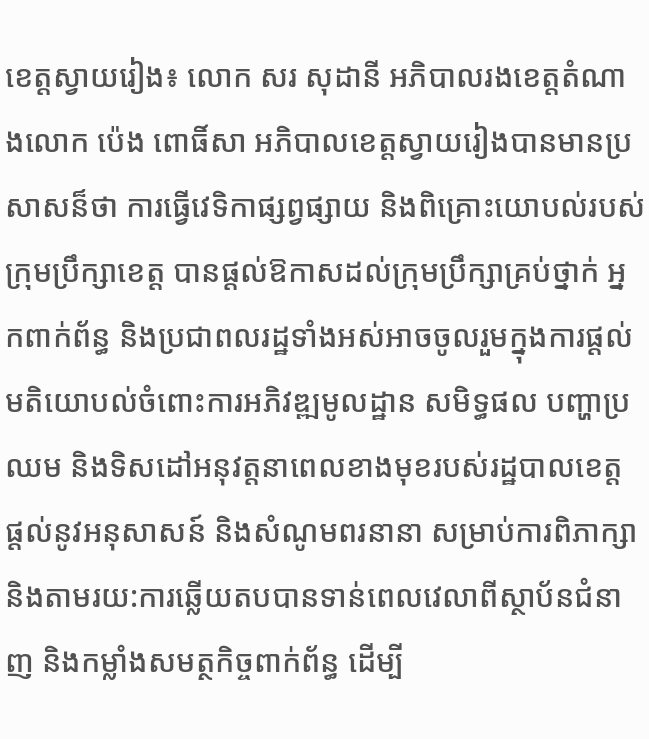ខេត្តស្វាយរៀង៖ លោក សរ សុដានី អភិបាលរងខេត្តតំណាងលោក ប៉េង ពោធិ៍សា អភិបាលខេត្តស្វាយរៀងបានមានប្រសាសន៏ថា ការធ្វើវេទិកាផ្សព្វផ្សាយ និងពិគ្រោះយោបល់របស់ក្រុមប្រឹក្សាខេត្ត បានផ្តល់ឱកាសដល់ក្រុមប្រឹក្សាគ្រប់ថ្នាក់ អ្នកពាក់ព័ន្ធ និងប្រជាពលរដ្ឋទាំងអស់អាចចូលរួមក្នុងការផ្តល់មតិយោបល់ចំពោះការអភិវឌ្ឍមូលដ្ឋាន សមិទ្ធផល បញ្ហាប្រឈម និងទិសដៅអនុវត្តនាពេលខាងមុខរបស់រដ្ឋបាលខេត្ត ផ្តល់នូវអនុសាសន៍ និងសំណូមពរនានា សម្រាប់ការពិភាក្សា និងតាមរយ:ការឆ្លើយតបបានទាន់ពេលវេលាពីស្ថាប័នជំនាញ និងកម្លាំងសមត្ថកិច្ចពាក់ព័ន្ធ ដើម្បី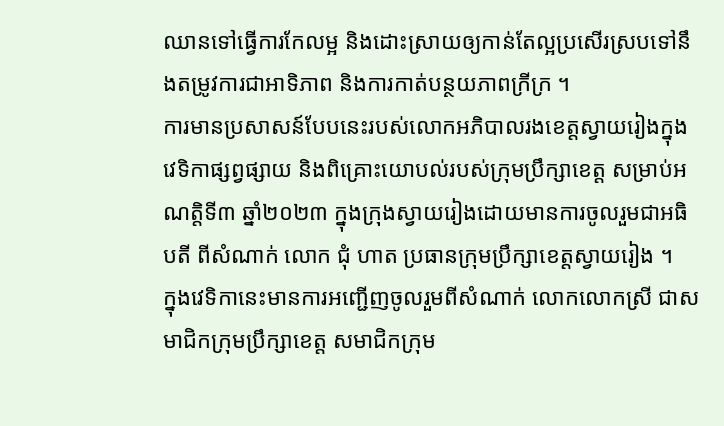ឈានទៅធ្វើការកែលម្អ និងដោះស្រាយឲ្យកាន់តែល្អប្រសើរស្របទៅនឹងតម្រូវការជាអាទិភាព និងការកាត់បន្ថយភាពក្រីក្រ ។
ការមានប្រសាសន៍បែបនេះរបស់លោកអភិបាលរងខេត្តស្វាយរៀងក្នុងវេទិកាផ្សព្វផ្សាយ និងពិគ្រោះយោបល់របស់ក្រុមប្រឹក្សាខេត្ត សម្រាប់អណត្តិទី៣ ឆ្នាំ២០២៣ ក្នុងក្រុងស្វាយរៀងដោយមានការចូលរួមជាអធិបតី ពីសំណាក់ លោក ជុំ ហាត ប្រធានក្រុមប្រឹក្សាខេត្តស្វាយរៀង ។
ក្នុងវេទិកានេះមានការអញ្ជើញចូលរួមពីសំណាក់ លោកលោកស្រី ជាសមាជិកក្រុមប្រឹក្សាខេត្ត សមាជិកក្រុម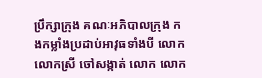ប្រឹក្សាក្រុង គណៈអភិបាលក្រុង កងកម្លាំងប្រដាប់អាវុធទាំងបី លោក លោកស្រី ចៅសង្កាត់ លោក លោក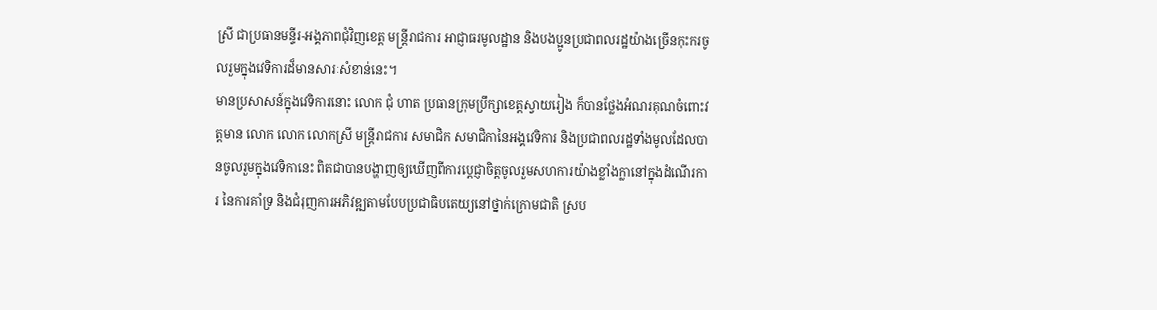ស្រី ជាប្រធានមន្ទីរ-អង្គភាពជុំវិញខេត្ត មន្រ្តីរាជការ អាជ្ញាធរមូលដ្ឋាន និងបងប្អូនប្រជាពលរដ្ឋយ៉ាងច្រើនកុះករចូលរួមក្នុងវេទិការដ៏មានសារៈសំខាន់នេះ។
មានប្រសាសន៍ក្នុងវេទិការនោះ លោក ជុំ ហាត ប្រធានក្រុមប្រឹក្សាខេត្តស្វាយរៀង ក៏បានថ្លែងអំណរគុណចំពោះវត្តមាន លោក លោក លោកស្រី មន្ត្រីរាជការ សមាជិក សមាជិកានៃអង្គវេទិការ និងប្រជាពលរដ្ឋទាំងមូលដែលបានចូលរួមក្នុងវេទិកានេះ ពិតជាបានបង្ហាញឲ្យឃើញពីការប្តេជ្ញាចិត្តចូលរួមសហការយ៉ាងខ្លាំងក្លានៅក្នុងដំណើរការ នៃការគាំទ្រ និងជំរុញការអភិវឌ្ឍតាមបែបប្រជាធិបតេយ្យនៅថ្នាក់ក្រោមជាតិ ស្រប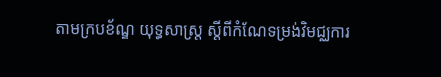តាមក្របខ័ណ្ឌ យុទ្ធសាស្ត្រ ស្តីពីកំណែទម្រង់វិមជ្ឈការ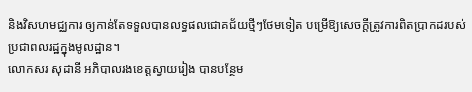និងវិសហមជ្ឈការ ឲ្យកាន់តែទទួលបានលទ្ធផលជោគជ័យថ្មីៗថែមទៀត បម្រើឱ្យសេចក្តីត្រូវការពិតប្រាកដរបស់ប្រជាពលរដ្ឋក្នុងមូលដ្ឋាន។
លោកសរ សុដានី អភិបាលរងខេត្តស្វាយរៀង បានបន្ថែម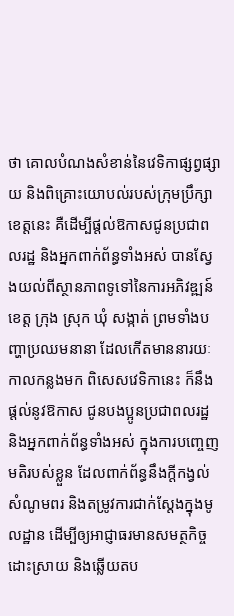ថា គោលបំណងសំខាន់នៃវេទិកាផ្សព្វផ្សាយ និងពិគ្រោះយោបល់របស់ក្រុមប្រឹក្សាខេត្តនេះ គឺដើម្បីផ្តល់ឱកាសជូនប្រជាពលរដ្ឋ និងអ្នកពាក់ព័ន្ធទាំងអស់ បានស្វែងយល់ពីស្ថានភាពទូទៅនៃការអភិវឌ្ឍន៍ខេត្ត ក្រុង ស្រុក ឃុំ សង្កាត់ ព្រមទាំងបញ្ហាប្រឈមនានា ដែលកើតមាននារយៈកាលកន្លងមក ពិសេសវេទិកានេះ ក៏នឹងផ្តល់នូវឱកាស ជូនបងប្អូនប្រជាពលរដ្ឋ និងអ្នកពាក់ព័ន្ធទាំងអស់ ក្នុងការបញ្ចេញមតិរបស់ខ្លួន ដែលពាក់ព័ន្ធនឹងក្តីកង្វល់ សំណូមពរ និងតម្រូវការជាក់ស្តែងក្នុងមូលដ្ឋាន ដើម្បីឲ្យអាជ្ញាធរមានសមត្ថកិច្ចដោះស្រាយ និងឆ្លើយតប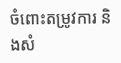ចំពោះតម្រូវការ និងសំ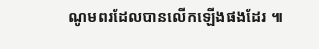ណូមពរដែលបានលើកឡើងផងដែរ ៕